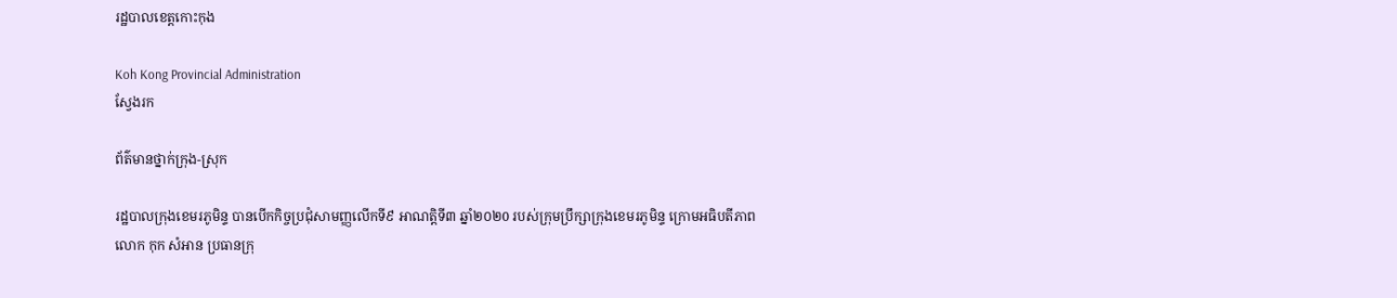រដ្ឋបាលខេត្តកោះកុង

Koh Kong Provincial Administration
ស្វែងរក

ព័ត៌មានថ្នាក់ក្រុង-ស្រុក

រដ្ឋបាលក្រុងខេមរភូមិន្ទ បានបើកកិច្ចប្រជុំសាមញ្ញលើកទី៩ អាណត្តិទី៣ ឆ្នាំ២០២0 របស់ក្រុមប្រឹក្សាក្រុងខេមរភូមិន្ទ ក្រោមអធិបតីភាព លោក កុក សំអាន ប្រធានក្រុ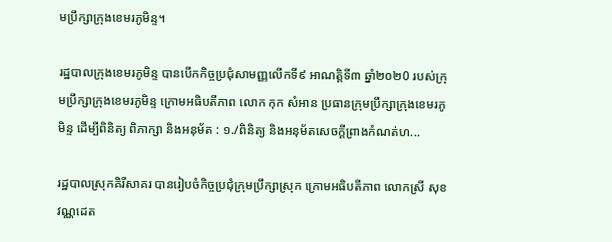មប្រឹក្សាក្រុងខេមរភូមិន្ទ។

រដ្ឋបាលក្រុងខេមរភូមិន្ទ បានបើកកិច្ចប្រជុំសាមញ្ញលើកទី៩ អាណត្តិទី៣ ឆ្នាំ២០២0 របស់ក្រុមប្រឹក្សាក្រុងខេមរភូមិន្ទ ក្រោមអធិបតីភាព លោក កុក សំអាន ប្រធានក្រុមប្រឹក្សាក្រុងខេមរភូមិន្ទ ដើម្បីពិនិត្យ ពិភាក្សា និងអនុម័ត : ១./ពិនិត្យ និងអនុម័តសេចក្តីព្រាងកំណត់ហ...

រដ្ឋបាលស្រុកគិរីសាគរ បានរៀបចំកិច្ចប្រជុំក្រុមប្រឹក្សាស្រុក ក្រោមអធិបតីភាព លោកស្រី សុខ វណ្ណដេត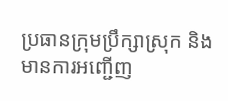ប្រធានក្រុមប្រឹក្សាស្រុក និងមានការអញ្ជើញ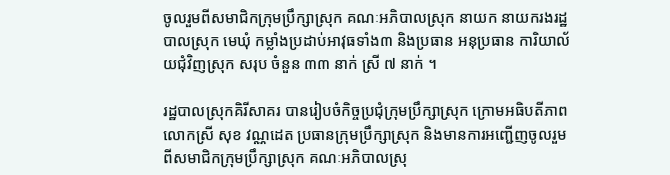ចូលរួមពីសមាជិកក្រុមប្រឹក្សាស្រុក គណៈអភិបាលស្រុក នាយក នាយករងរដ្ឋបាលស្រុក មេឃុំ កម្លាំងប្រដាប់អាវុធទាំង៣ និងប្រធាន អនុប្រធាន ការិយាល័យជុំវិញស្រុក សរុប ចំនួន ៣៣ នាក់ ស្រី ៧ នាក់ ។

រដ្ឋបាលស្រុកគិរីសាគរ បានរៀបចំកិច្ចប្រជុំក្រុមប្រឹក្សាស្រុក ក្រោមអធិបតីភាព លោកស្រី សុខ វណ្ណដេត ប្រធានក្រុមប្រឹក្សាស្រុក និងមានការអញ្ជើញចូលរួមពីសមាជិកក្រុមប្រឹក្សាស្រុក គណៈអភិបាលស្រុ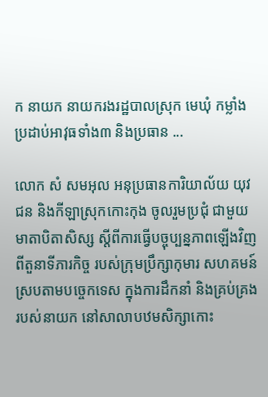ក នាយក នាយករងរដ្ឋបាលស្រុក មេឃុំ កម្លាំងប្រដាប់អាវុធទាំង៣ និងប្រធាន ...

លោក សំ សមអុល អនុប្រធានការិយាល័យ យុវជន និងកីឡាស្រុកកោះកុង ចូលរួមប្រជុំ ជាមួយមាតាបិតាសិស្ស ស្តីពីការធ្វើបច្ចុប្បន្នភាពឡើងវិញ ពីតួនាទីភារកិច្ច របស់ក្រុមប្រឹក្សាកុមារ សហគមន៍ ស្របតាមបច្ចេកទេស ក្នុងការដឹកនាំ និងគ្រប់គ្រង របស់នាយក នៅសាលាបឋមសិក្សាកោះ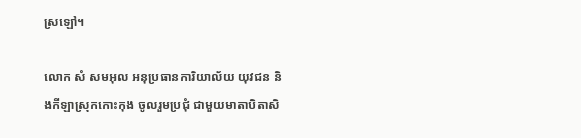ស្រឡៅ។

លោក សំ សមអុល អនុប្រធានការិយាល័យ យុវជន និងកីឡាស្រុកកោះកុង ចូលរួមប្រជុំ ជាមួយមាតាបិតាសិ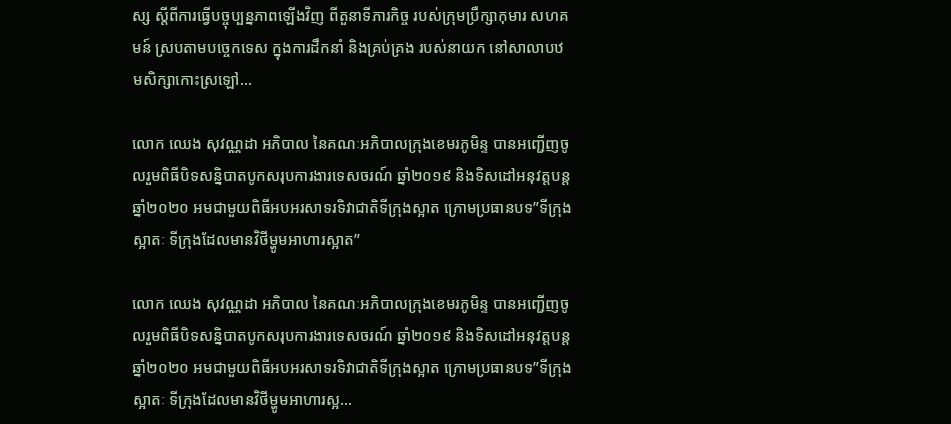ស្ស ស្តីពីការធ្វើបច្ចុប្បន្នភាពឡើងវិញ ពីតួនាទីភារកិច្ច របស់ក្រុមប្រឹក្សាកុមារ សហគមន៍ ស្របតាមបច្ចេកទេស ក្នុងការដឹកនាំ និងគ្រប់គ្រង របស់នាយក នៅសាលាបឋមសិក្សាកោះស្រឡៅ...

លោក ឈេង សុវណ្ណដា អភិបាល នៃគណៈអភិបាលក្រុងខេមរភូមិន្ទ បានអញ្ជើញចូលរួមពិធីបិទសន្និបាតបូកសរុបការងារទេសចរណ៍ ឆ្នាំ២០១៩ និងទិសដៅអនុវត្តបន្ត ឆ្នាំ២០២០ អមជាមួយពិធីអបអរសាទរទិវាជាតិទីក្រុងស្អាត ក្រោមប្រធានបទ”ទីក្រុងស្អាតៈ ទីក្រុងដែលមានវិថីម្ហូមអាហារស្អាត”

លោក ឈេង សុវណ្ណដា អភិបាល នៃគណៈអភិបាលក្រុងខេមរភូមិន្ទ បានអញ្ជើញចូលរួមពិធីបិទសន្និបាតបូកសរុបការងារទេសចរណ៍ ឆ្នាំ២០១៩ និងទិសដៅអនុវត្តបន្ត ឆ្នាំ២០២០ អមជាមួយពិធីអបអរសាទរទិវាជាតិទីក្រុងស្អាត ក្រោមប្រធានបទ”ទីក្រុងស្អាតៈ ទីក្រុងដែលមានវិថីម្ហូមអាហារស្អ...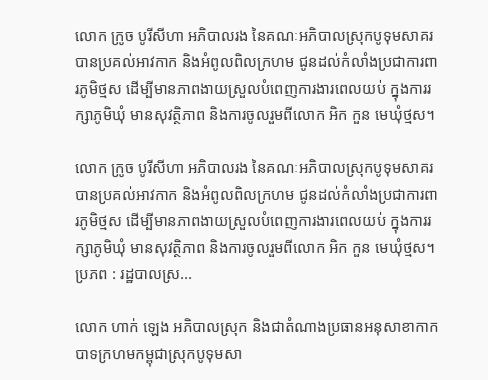លោក ក្រូច បូរីសីហា អភិបាលរង នៃគណៈអភិបាលស្រុកបូទុមសាគរ បានប្រគល់អាវកាក និងអំពូលពិលក្រហម ជូនដល់កំលាំងប្រជាការពារភូមិថ្មស ដើម្បីមានភាពងាយស្រួលបំពេញការងារពេលយប់ ក្នុងការរក្សាភូមិឃុំ មានសុវត្ថិភាព និងការចូលរួមពីលោក អិក កួន មេឃុំថ្មស។

លោក ក្រូច បូរីសីហា អភិបាលរង នៃគណៈអភិបាលស្រុកបូទុមសាគរ បានប្រគល់អាវកាក និងអំពូលពិលក្រហម ជូនដល់កំលាំងប្រជាការពារភូមិថ្មស ដើម្បីមានភាពងាយស្រួលបំពេញការងារពេលយប់ ក្នុងការរក្សាភូមិឃុំ មានសុវត្ថិភាព និងការចូលរួមពីលោក អិក កួន មេឃុំថ្មស។ ប្រភព : រដ្ឋបាលស្រ...

លោក ហាក់ ឡេង អភិបាលស្រុក និងជាតំណាងប្រធានអនុសាខាកាកបាទក្រហមកម្ពុជាស្រុកបូទុមសា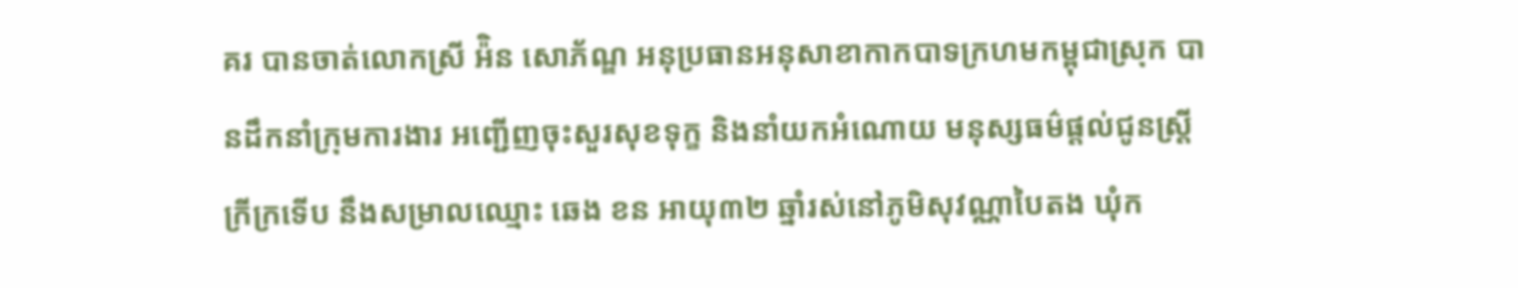គរ បានចាត់លោកស្រី អ៉ិន សោភ័ណ្ឌ អនុប្រធានអនុសាខាកាកបាទក្រហមកម្ពុជាស្រុក បានដឹកនាំក្រុមការងារ អញ្ជើញចុះសួរសុខទុក្ខ និងនាំយកអំណោយ មនុស្សធម៌ផ្តល់ជូនស្ត្រីក្រីក្រទើប នឹងសម្រាលឈ្មោះ ឆេង ខន អាយុ៣២ ឆ្នាំរស់នៅភូមិសុវណ្ណាបៃតង ឃុំក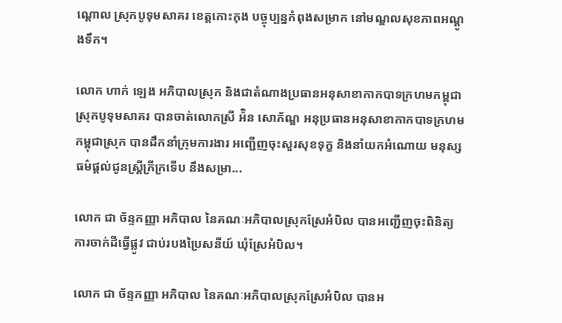ណ្ដោល ស្រុកបូទុមសាគរ ខេត្តកោះកុង បច្ចុប្បន្នកំពុងសម្រាក នៅមណ្ឌលសុខភាពអណ្ដូងទឹក។

លោក ហាក់ ឡេង អភិបាលស្រុក និងជាតំណាងប្រធានអនុសាខាកាកបាទក្រហមកម្ពុជាស្រុកបូទុមសាគរ បានចាត់លោកស្រី អ៉ិន សោភ័ណ្ឌ អនុប្រធានអនុសាខាកាកបាទក្រហមកម្ពុជាស្រុក បានដឹកនាំក្រុមការងារ អញ្ជើញចុះសួរសុខទុក្ខ និងនាំយកអំណោយ មនុស្សធម៌ផ្តល់ជូនស្ត្រីក្រីក្រទើប នឹងសម្រា...

លោក ជា ច័ន្ទកញ្ញា អភិបាល នៃគណៈអភិបាលស្រុកស្រែអំបិល បានអញ្ជើញចុះពិនិត្យ ការចាក់ដីធ្វើផ្លូវ ជាប់របងប្រៃសនីយ៍ ឃុំស្រែអំបិល។

លោក ជា ច័ន្ទកញ្ញា អភិបាល នៃគណៈអភិបាលស្រុកស្រែអំបិល បានអ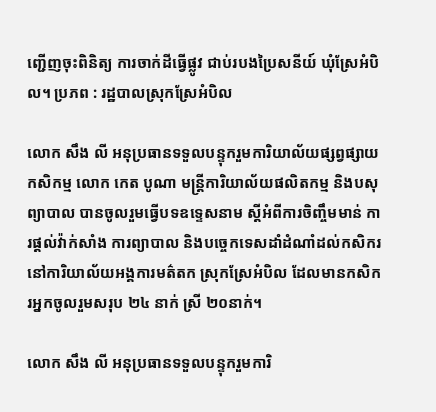ញ្ជើញចុះពិនិត្យ ការចាក់ដីធ្វើផ្លូវ ជាប់របងប្រៃសនីយ៍ ឃុំស្រែអំបិល។ ប្រភព : រដ្ឋបាលស្រុកស្រែអំបិល

លោក សឹង លី អនុប្រធានទទួលបន្ទុករួមការិយាល័យផ្សព្វផ្សាយកសិកម្ម លោក កេត បូណា មន្ត្រីការិយាល័យផលិតកម្ម និងបសុព្យាបាល បានចូលរួមធ្វើបទឧទ្ទេសនាម ស្តីអំពីការចិញ្ចឹមមាន់ ការផ្តល់វ៉ាក់សាំង ការព្យាបាល និងបច្ចេកទេសដាំដំណាំដល់កសិករនៅការិយាល័យអង្គការមត៌តក ស្រុកស្រែអំបិល ដែលមានកសិករអ្នកចូលរួមសរុប ២៤ នាក់ ស្រី ២០នាក់។

លោក សឹង លី អនុប្រធានទទួលបន្ទុករួមការិ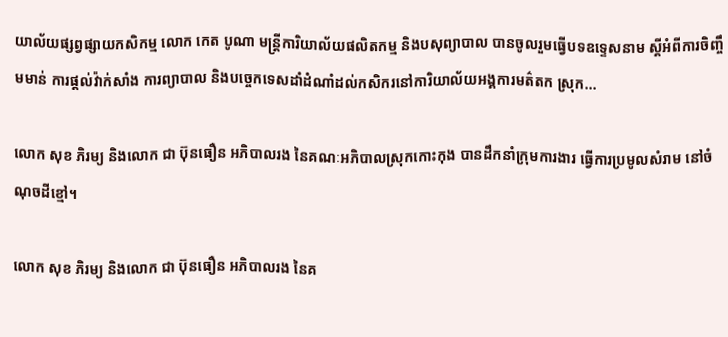យាល័យផ្សព្វផ្សាយកសិកម្ម លោក កេត បូណា មន្ត្រីការិយាល័យផលិតកម្ម និងបសុព្យាបាល បានចូលរួមធ្វើបទឧទ្ទេសនាម ស្តីអំពីការចិញ្ចឹមមាន់ ការផ្តល់វ៉ាក់សាំង ការព្យាបាល និងបច្ចេកទេសដាំដំណាំដល់កសិករនៅការិយាល័យអង្គការមត៌តក ស្រុក...

លោក សុខ ភិរម្យ និងលោក ជា ប៊ុនធឿន អភិបាលរង នៃគណៈអភិបាលស្រុកកោះកុង បានដឹកនាំក្រុមការងារ ធ្វើការប្រមូលសំរាម នៅចំណុចដីខ្មៅ។

លោក សុខ ភិរម្យ និងលោក ជា ប៊ុនធឿន អភិបាលរង នៃគ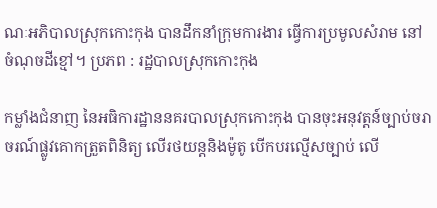ណៈអភិបាលស្រុកកោះកុង បានដឹកនាំក្រុមការងារ ធ្វើការប្រមូលសំរាម នៅចំណុចដីខ្មៅ។ ប្រភព : រដ្ឋបាលស្រុកកោះកុង

កម្លាំងជំនាញ នៃអធិការដ្ឋាននគរបាលស្រុកកោះកុង បានចុះអនុវត្តន៍ច្បាប់ចរាចរណ៍ផ្លូវគោកត្រួតពិនិត្យ លើរថយន្តនិងម៉ូតូ បើកបរល្មើសច្បាប់ លើ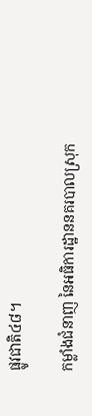ផ្លូវជាតិ៤៨។

កម្លាំងជំនាញ នៃអធិការដ្ឋាននគរបាលស្រុក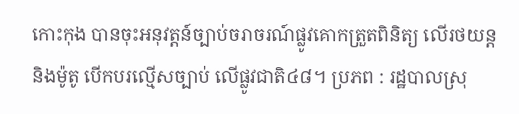កោះកុង បានចុះអនុវត្តន៍ច្បាប់ចរាចរណ៍ផ្លូវគោកត្រួតពិនិត្យ លើរថយន្តនិងម៉ូតូ បើកបរល្មើសច្បាប់ លើផ្លូវជាតិ៤៨។ ប្រភព : រដ្ឋបាលស្រុ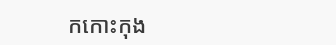កកោះកុង